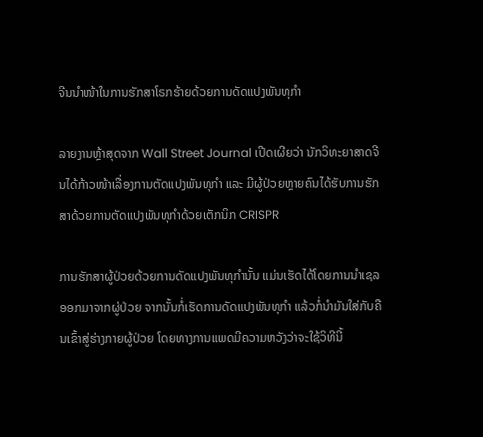ຈີນນຳໜ້າໃນການຮັກສາໂຣກຮ້າຍດ້ວຍການດັດແປງພັນທຸກຳ

ລາຍງານຫຼ້າສຸດຈາກ Wall Street Journal ເປີດເຜີຍວ່າ ນັກວິທະຍາສາດຈີນໄດ້ກ້າວໜ້າເລື່ອງການຕັດແປງພັນທຸກຳ ແລະ ມີຜູ້ປ່ວຍຫຼາຍຄົນໄດ້ຮັບການຮັກສາດ້ວຍການຕັດແປງພັນທຸກຳດ້ວຍເຕັກນິກ CRISPR

ການຮັກສາຜູ້ປ່ວຍດ້ວຍການດັດແປງພັນທຸກຳນັ້ນ ແມ່ນເຮັດໄດ້ໂດຍການນຳເຊລອອກມາຈາກຜູ່ປ່ວຍ ຈາກນັ້ນກໍ່ເຮັດການດັດແປງພັນທຸກຳ ແລ້ວກໍ່ນຳມັນໃສ່ກັບຄືນເຂົ້າສູ່ຮ່າງກາຍຜູ້ປ່ວຍ ໂດຍທາງການແພດມີຄວາມຫວັງວ່າຈະໃຊ້ວິທີນີ້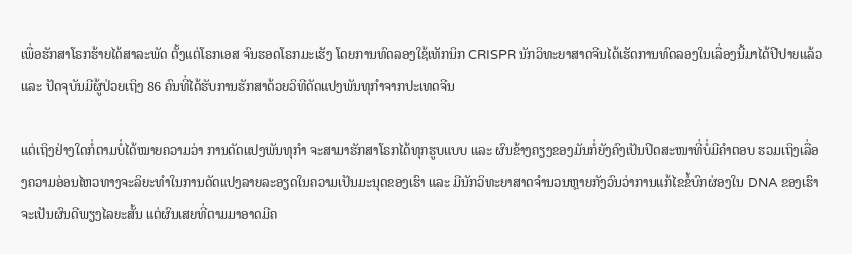ເພື່ອຮັກສາໂຣກຮ້າຍໄດ້ສາລະພັດ ຕັ້ງແຕ່ໂຣກເອສ ຈົນຮອດໂຣກມະເຮັງ ໂດຍການທົດລອງໃຊ້ເທັກນິກ CRISPR ນັກວິທະຍາສາດຈີນໄດ້ເຮັດການທົດລອງໃນເລື່ອງນີ້ມາໄດ້ປີປາຍແລ້ວ ແລະ ປັດຈຸບັນມີຜູ້ປ່ວຍເຖິງ 86 ຄົນທີ່ໄດ້ຮັບການຮັກສາດ້ວຍວິທີດັດແປງພັນທຸກຳຈາກປະເທດຈີນ

ແຕ່ເຖິງຢ່າງໃດກໍ່ຕາມບໍ່ໄດ້ໝາຍຄວາມວ່າ ການດັດແປງພັນທຸກຳ ຈະສາມາຮັກສາໂຣກໄດ້ທຸກຮູບແບບ ແລະ ຜົນຂ້າງຄຽງຂອງມັນກໍ່ຍັງຄົງເປັນປິດສະໜາທີ່ບໍ່ມີຄຳຕອບ ຮວມເຖິງເລື່ອງຄວາມອ່ອນໄຫວທາງຈະລິຍະທຳໃນການດັດແປງລາຍລະອຽດໃນຄວາມເປັນມະນຸດຂອງເຮົາ ແລະ ມີນັກວິທະຍາສາດຈຳນວນຫຼາຍກັງວົນວ່າການແກ້ໄຂຂໍ້ບົກຜ່ອງໃນ DNA ຂອງເຮົາຈະເປັນຜົນດີພຽງໄລຍະສັ້ນ ແຕ່ຜົນເສຍທີ່ຕາມມາອາດມີຄ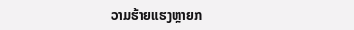ວາມຮ້າຍແຮງຫຼາຍກ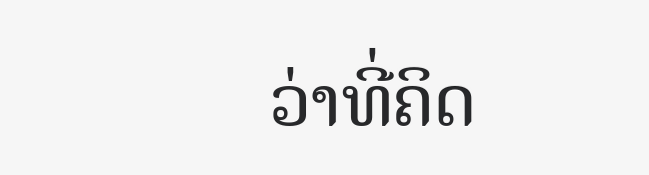ວ່າທີ່ຄິດ